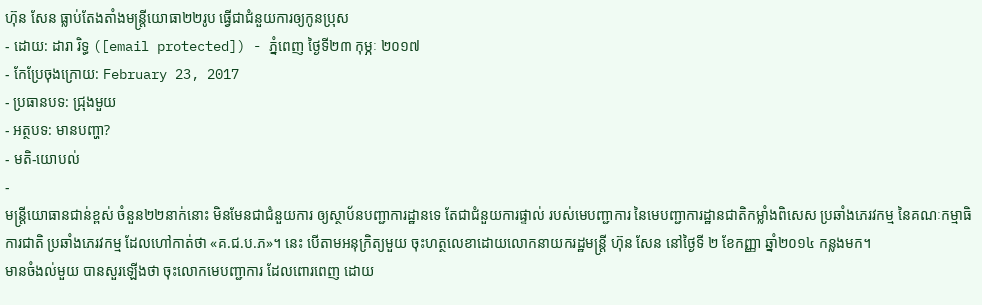ហ៊ុន សែន ធ្លាប់តែងតាំងមន្ត្រីយោធា២២រូប ធ្វើជាជំនួយការឲ្យកូនប្រុស
- ដោយ: ដារា រិទ្ធ ([email protected]) - ភ្នំពេញ ថ្ងៃទី២៣ កុម្ភៈ ២០១៧
- កែប្រែចុងក្រោយ: February 23, 2017
- ប្រធានបទ: ជ្រុងមួយ
- អត្ថបទ: មានបញ្ហា?
- មតិ-យោបល់
-
មន្ត្រីយោធានជាន់ខ្ពស់ ចំនួន២២នាក់នោះ មិនមែនជាជំនួយការ ឲ្យស្ថាប័នបញ្ជាការដ្ឋានទេ តែជាជំនួយការផ្ទាល់ របស់មេបញ្ជាការ នៃមេបញ្ជាការដ្ឋានជាតិកម្លាំងពិសេស ប្រឆាំងភេរវកម្ម នៃគណៈកម្មាធិការជាតិ ប្រឆាំងភេរវកម្ម ដែលហៅកាត់ថា «គ.ជ.ប.ភ»។ នេះ បើតាមអនុក្រិត្យមួយ ចុះហត្ថលេខាដោយលោកនាយករដ្ឋមន្ត្រី ហ៊ុន សែន នៅថ្ងៃទី ២ ខែកញ្ញា ឆ្នាំ២០១៤ កន្លងមក។
មានចំងល់មួយ បានសួរឡើងថា ចុះលោកមេបញ្ជាការ ដែលពោរពេញ ដោយ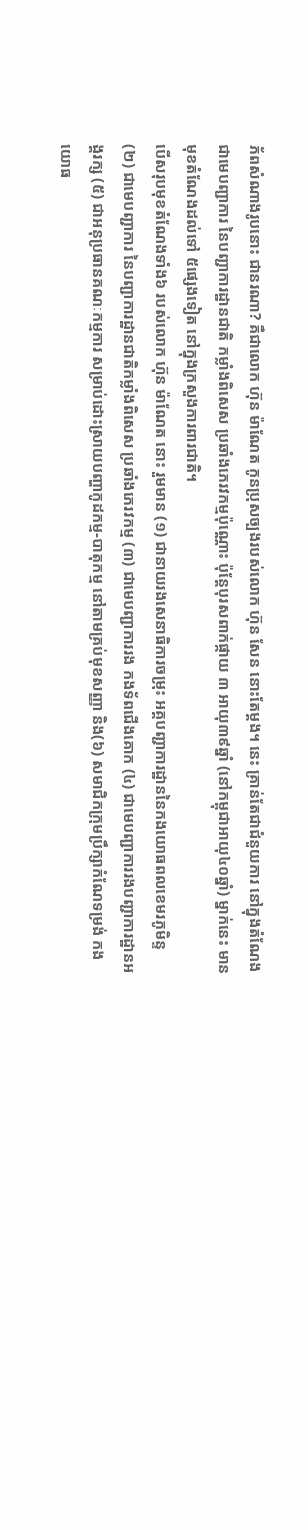ភ័ពសំណាងរូបនោះ ជានរណា? គឺជាលោក ហ៊ុន ម៉ាណែត កូនប្រុសច្បងរបស់លោក ហ៊ុន សែន នោះតែម្ដង។ នេះ គ្រាន់តែជាជំនួយការ នៅក្នុងតំណែងជាមេបញ្ជាការ នៃបញ្ជាការដ្ឋានជាតិ កម្លាំងពិសេស ប្រឆាំងភេរវកម្មប៉ុណ្ណោះ ប៉ុន្តែបុរសពាក់ផ្កាយ ៣ អាយុ៣៩ឆ្នាំ (នៅកម្ពុជាអាយុ៤០ឆ្នាំ) ម្នាក់នេះ មានមុខតំណែងដល់ទៅ ៥ផ្សេងទៀត នៅក្នុងក្រសួងការពារជាតិ។
បើសរុបមុខតំណែងទាំង៦ របស់លោក ហ៊ុន ម៉ាណែត នោះ រួមមាន (១) ជានាយរងសេនាធិការចម្រុះ អគ្គបញ្ជាការដ្ឋាននៃកងយោធពលខេមរភូមិន្ទ (២) ជាមេបញ្ជាការ នៃបញ្ជាការដ្ឋានជាតិកម្លាំងពិសេស ប្រឆាំងភេរវកម្ម (៣) ជាមេបញ្ជាការរង កងទ័ពជើងគោក (៤) ជាមេបញ្ជាការរងបញ្ជាការដ្ឋានអង្គរក្ស (៥) ជាអនុប្រធានគណៈកម្មការ សម្រាប់ដោះស្រាយបញ្ហាកូដកម្ម-បាតុកម្ម នៅតាមគ្រប់មុខសញ្ញា និង(៦) សមាជិកក្រុមប្រឹក្សាកំណែទម្រង់ កងយោធ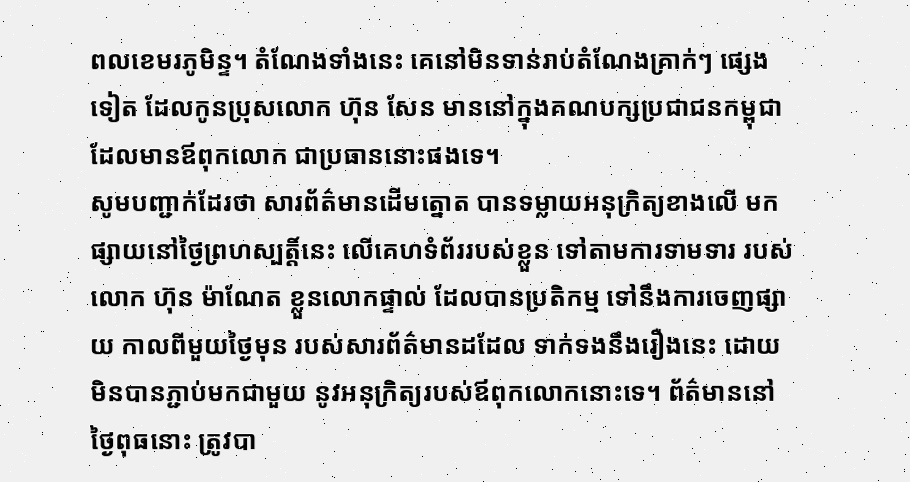ពលខេមរភូមិន្ទ។ តំណែងទាំងនេះ គេនៅមិនទាន់រាប់តំណែងគ្រាក់ៗ ផ្សេងទៀត ដែលកូនប្រុសលោក ហ៊ុន សែន មាននៅក្នុងគណបក្សប្រជាជនកម្ពុជា ដែលមានឪពុកលោក ជាប្រធាននោះផងទេ។
សូមបញ្ជាក់ដែរថា សារព័ត៌មានដើមត្នោត បានទម្លាយអនុក្រិត្យខាងលើ មកផ្សាយនៅថ្ងៃព្រហស្បត្តិ៍នេះ លើគេហទំព័ររបស់ខ្លួន ទៅតាមការទាមទារ របស់លោក ហ៊ុន ម៉ាណែត ខ្លួនលោកផ្ទាល់ ដែលបានប្រតិកម្ម ទៅនឹងការចេញផ្សាយ កាលពីមួយថ្ងៃមុន របស់សារព័ត៌មានដដែល ទាក់ទងនឹងរឿងនេះ ដោយមិនបានភ្ជាប់មកជាមួយ នូវអនុក្រិត្យរបស់ឪពុកលោកនោះទេ។ ព័ត៌មាននៅថ្ងៃពុធនោះ ត្រូវបា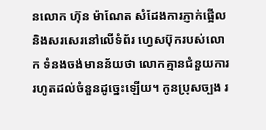នលោក ហ៊ុន ម៉ាណែត សំដែងការភ្ញាក់ផ្អើល និងសរសេរនៅលើទំព័រ ហ្វេសប៊ុករបស់លោក ទំនងចង់មានន័យថា លោកគ្មានជំនួយការ រហូតដល់ចំនួនដូច្នេះឡើយ។ កូនប្រុសច្បង រ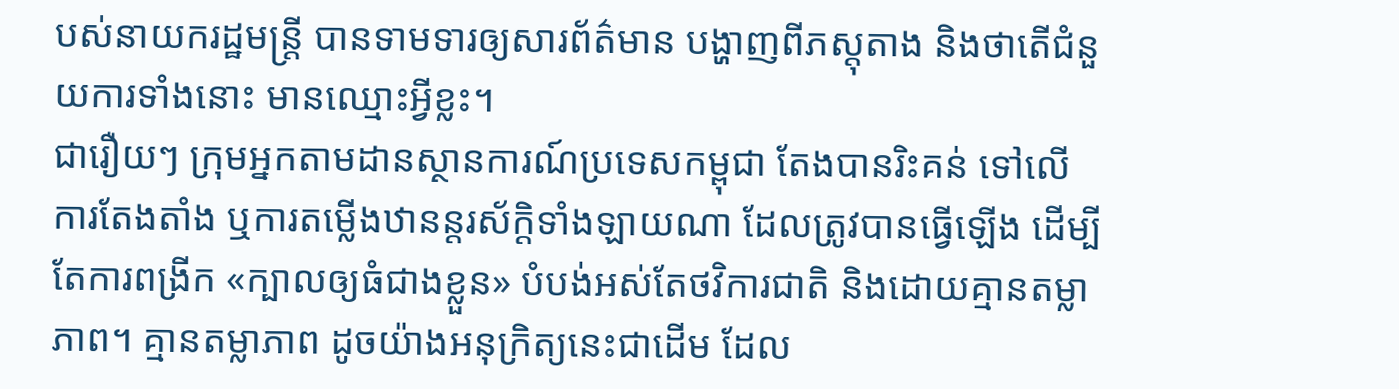បស់នាយករដ្ឋមន្ត្រី បានទាមទារឲ្យសារព័ត៌មាន បង្ហាញពីភស្ដុតាង និងថាតើជំនួយការទាំងនោះ មានឈ្មោះអ្វីខ្លះ។
ជារឿយៗ ក្រុមអ្នកតាមដានស្ថានការណ៍ប្រទេសកម្ពុជា តែងបានរិះគន់ ទៅលើការតែងតាំង ឬការតម្លើងឋានន្តរស័ក្តិទាំងឡាយណា ដែលត្រូវបានធ្វើឡើង ដើម្បីតែការពង្រីក «ក្បាលឲ្យធំជាងខ្លួន» បំបង់អស់តែថវិការជាតិ និងដោយគ្មានតម្លាភាព។ គ្មានតម្លាភាព ដូចយ៉ាងអនុក្រិត្យនេះជាដើម ដែល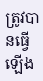ត្រូវបានធ្វើឡើង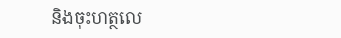និងចុះហត្ថលេ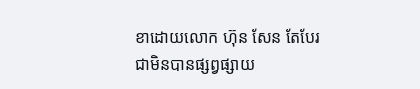ខាដោយលោក ហ៊ុន សែន តែបែរជាមិនបានផ្សព្វផ្សាយ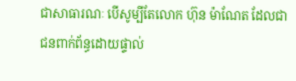ជាសាធារណៈ បើសូម្បីតែលោក ហ៊ុន ម៉ាណែត ដែលជាជនពាក់ព័ន្ធដោយផ្ទាល់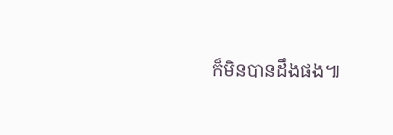ក៏មិនបានដឹងផង៕